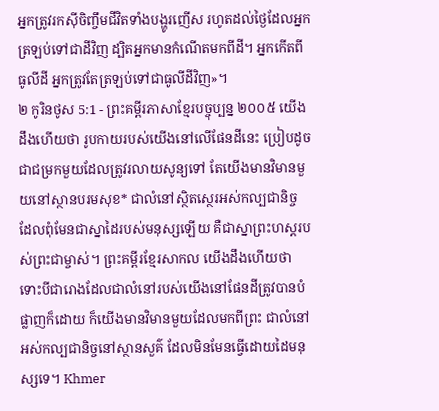អ្នកត្រូវរកស៊ីចិញ្ចឹមជីវិតទាំងបង្ហូរញើស រហូតដល់ថ្ងៃដែលអ្នកត្រឡប់ទៅជាដីវិញ ដ្បិតអ្នកមានកំណើតមកពីដី។ អ្នកកើតពីធូលីដី អ្នកត្រូវតែត្រឡប់ទៅជាធូលីដីវិញ»។
២ កូរិនថូស 5:1 - ព្រះគម្ពីរភាសាខ្មែរបច្ចុប្បន្ន ២០០៥ យើងដឹងហើយថា រូបកាយរបស់យើងនៅលើផែនដីនេះ ប្រៀបដូចជាជម្រកមួយដែលត្រូវរលាយសូន្យទៅ តែយើងមានវិមានមួយនៅស្ថានបរមសុខ* ជាលំនៅស្ថិតស្ថេរអស់កល្បជានិច្ច ដែលពុំមែនជាស្នាដៃរបស់មនុស្សឡើយ គឺជាស្នាព្រះហស្ដរបស់ព្រះជាម្ចាស់។ ព្រះគម្ពីរខ្មែរសាកល យើងដឹងហើយថា ទោះបីជារោងដែលជាលំនៅរបស់យើងនៅផែនដីត្រូវបានបំផ្លាញក៏ដោយ ក៏យើងមានវិមានមួយដែលមកពីព្រះ ជាលំនៅអស់កល្បជានិច្ចនៅស្ថានសួគ៌ ដែលមិនមែនធ្វើដោយដៃមនុស្សទេ។ Khmer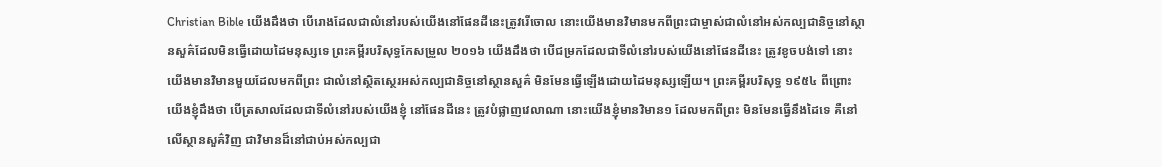Christian Bible យើងដឹងថា បើរោងដែលជាលំនៅរបស់យើងនៅផែនដីនេះត្រូវរើចោល នោះយើងមានវិមានមកពីព្រះជាម្ចាស់ជាលំនៅអស់កល្បជានិច្ចនៅស្ថានសួគ៌ដែលមិនធ្វើដោយដៃមនុស្សទេ ព្រះគម្ពីរបរិសុទ្ធកែសម្រួល ២០១៦ យើងដឹងថា បើជម្រកដែលជាទីលំនៅរបស់យើងនៅផែនដីនេះ ត្រូវខូចបង់ទៅ នោះយើងមានវិមានមួយដែលមកពីព្រះ ជាលំនៅសិ្ថតស្ថេរអស់កល្បជានិច្ចនៅស្ថានសួគ៌ មិនមែនធ្វើឡើងដោយដៃមនុស្សឡើយ។ ព្រះគម្ពីរបរិសុទ្ធ ១៩៥៤ ពីព្រោះយើងខ្ញុំដឹងថា បើត្រសាលដែលជាទីលំនៅរបស់យើងខ្ញុំ នៅផែនដីនេះ ត្រូវបំផ្លាញវេលាណា នោះយើងខ្ញុំមានវិមាន១ ដែលមកពីព្រះ មិនមែនធ្វើនឹងដៃទេ គឺនៅលើស្ថានសួគ៌វិញ ជាវិមានដ៏នៅជាប់អស់កល្បជា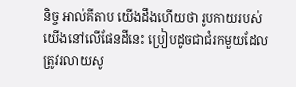និច្ច អាល់គីតាប យើងដឹងហើយថា រូបកាយរបស់យើងនៅលើផែនដីនេះ ប្រៀបដូចជាជំរកមួយដែលត្រូវរលាយសូ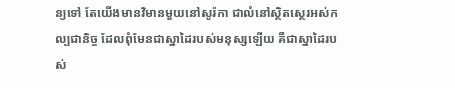ន្យទៅ តែយើងមានវិមានមួយនៅសូរ៉កា ជាលំនៅស្ថិតស្ថេរអស់កល្បជានិច្ច ដែលពុំមែនជាស្នាដៃរបស់មនុស្សឡើយ គឺជាស្នាដៃរបស់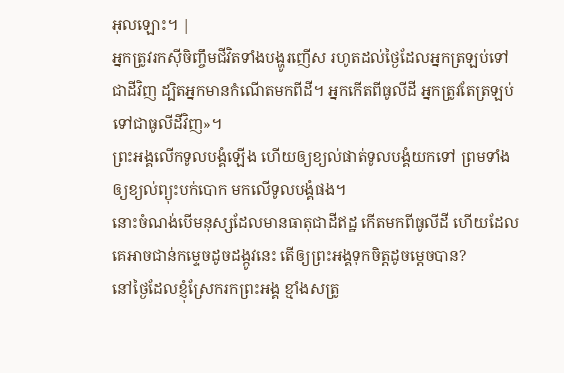អុលឡោះ។ |
អ្នកត្រូវរកស៊ីចិញ្ចឹមជីវិតទាំងបង្ហូរញើស រហូតដល់ថ្ងៃដែលអ្នកត្រឡប់ទៅជាដីវិញ ដ្បិតអ្នកមានកំណើតមកពីដី។ អ្នកកើតពីធូលីដី អ្នកត្រូវតែត្រឡប់ទៅជាធូលីដីវិញ»។
ព្រះអង្គលើកទូលបង្គំឡើង ហើយឲ្យខ្យល់ផាត់ទូលបង្គំយកទៅ ព្រមទាំងឲ្យខ្យល់ព្យុះបក់បោក មកលើទូលបង្គំផង។
នោះចំណង់បើមនុស្សដែលមានធាតុជាដីឥដ្ឋ កើតមកពីធូលីដី ហើយដែលគេអាចជាន់កម្ទេចដូចដង្កូវនេះ តើឲ្យព្រះអង្គទុកចិត្តដូចម្ដេចបាន?
នៅថ្ងៃដែលខ្ញុំស្រែករកព្រះអង្គ ខ្មាំងសត្រូ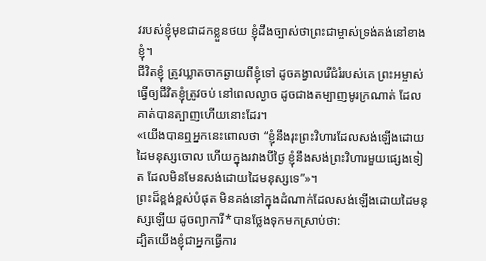វរបស់ខ្ញុំមុខជាដកខ្លួនថយ ខ្ញុំដឹងច្បាស់ថាព្រះជាម្ចាស់ទ្រង់គង់នៅខាងខ្ញុំ។
ជីវិតខ្ញុំ ត្រូវឃ្លាតចាកឆ្ងាយពីខ្ញុំទៅ ដូចគង្វាលរើជំរំរបស់គេ ព្រះអម្ចាស់ធ្វើឲ្យជីវិតខ្ញុំត្រូវចប់ នៅពេលល្ងាច ដូចជាងតម្បាញមូរក្រណាត់ ដែលគាត់បានត្បាញហើយនោះដែរ។
«យើងបានឮអ្នកនេះពោលថា “ខ្ញុំនឹងរុះព្រះវិហារដែលសង់ឡើងដោយដៃមនុស្សចោល ហើយក្នុងរវាងបីថ្ងៃ ខ្ញុំនឹងសង់ព្រះវិហារមួយផ្សេងទៀត ដែលមិនមែនសង់ដោយដៃមនុស្សទេ”»។
ព្រះដ៏ខ្ពង់ខ្ពស់បំផុត មិនគង់នៅក្នុងដំណាក់ដែលសង់ឡើងដោយដៃមនុស្សឡើយ ដូចព្យាការី*បានថ្លែងទុកមកស្រាប់ថា:
ដ្បិតយើងខ្ញុំជាអ្នកធ្វើការ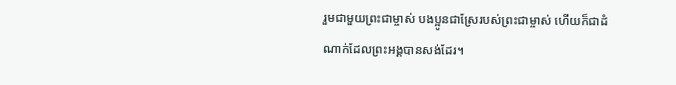រួមជាមួយព្រះជាម្ចាស់ បងប្អូនជាស្រែរបស់ព្រះជាម្ចាស់ ហើយក៏ជាដំណាក់ដែលព្រះអង្គបានសង់ដែរ។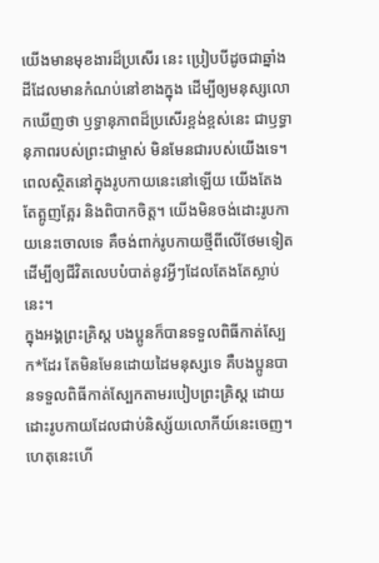យើងមានមុខងារដ៏ប្រសើរ នេះ ប្រៀបបីដូចជាឆ្នាំងដីដែលមានកំណប់នៅខាងក្នុង ដើម្បីឲ្យមនុស្សលោកឃើញថា ឫទ្ធានុភាពដ៏ប្រសើរខ្ពង់ខ្ពស់នេះ ជាឫទ្ធានុភាពរបស់ព្រះជាម្ចាស់ មិនមែនជារបស់យើងទេ។
ពេលស្ថិតនៅក្នុងរូបកាយនេះនៅឡើយ យើងតែងតែត្អូញត្អែរ និងពិបាកចិត្ត។ យើងមិនចង់ដោះរូបកាយនេះចោលទេ គឺចង់ពាក់រូបកាយថ្មីពីលើថែមទៀត ដើម្បីឲ្យជីវិតលេបបំបាត់នូវអ្វីៗដែលតែងតែស្លាប់នេះ។
ក្នុងអង្គព្រះគ្រិស្ត បងប្អូនក៏បានទទួលពិធីកាត់ស្បែក*ដែរ តែមិនមែនដោយដៃមនុស្សទេ គឺបងប្អូនបានទទួលពិធីកាត់ស្បែកតាមរបៀបព្រះគ្រិស្ត ដោយដោះរូបកាយដែលជាប់និស្ស័យលោកីយ៍នេះចេញ។
ហេតុនេះហើ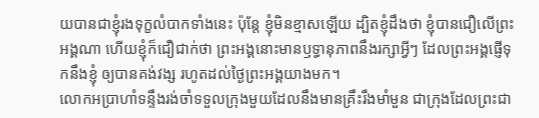យបានជាខ្ញុំរងទុក្ខលំបាកទាំងនេះ ប៉ុន្តែ ខ្ញុំមិនខ្មាសឡើយ ដ្បិតខ្ញុំដឹងថា ខ្ញុំបានជឿលើព្រះអង្គណា ហើយខ្ញុំក៏ជឿជាក់ថា ព្រះអង្គនោះមានឫទ្ធានុភាពនឹងរក្សាអ្វីៗ ដែលព្រះអង្គផ្ញើទុកនឹងខ្ញុំ ឲ្យបានគង់វង្ស រហូតដល់ថ្ងៃព្រះអង្គយាងមក។
លោកអប្រាហាំទន្ទឹងរង់ចាំទទួលក្រុងមួយដែលនឹងមានគ្រឹះរឹងមាំមួន ជាក្រុងដែលព្រះជា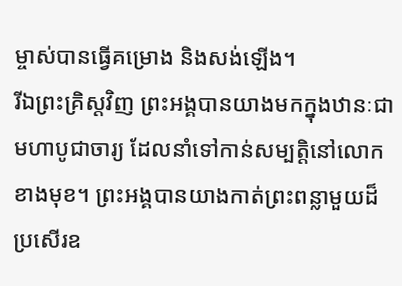ម្ចាស់បានធ្វើគម្រោង និងសង់ឡើង។
រីឯព្រះគ្រិស្តវិញ ព្រះអង្គបានយាងមកក្នុងឋានៈជាមហាបូជាចារ្យ ដែលនាំទៅកាន់សម្បត្តិនៅលោកខាងមុខ។ ព្រះអង្គបានយាងកាត់ព្រះពន្លាមួយដ៏ប្រសើរឧ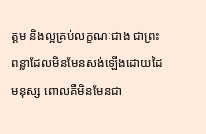ត្ដម និងល្អគ្រប់លក្ខណៈជាង ជាព្រះពន្លាដែលមិនមែនសង់ឡើងដោយដៃមនុស្ស ពោលគឺមិនមែនជា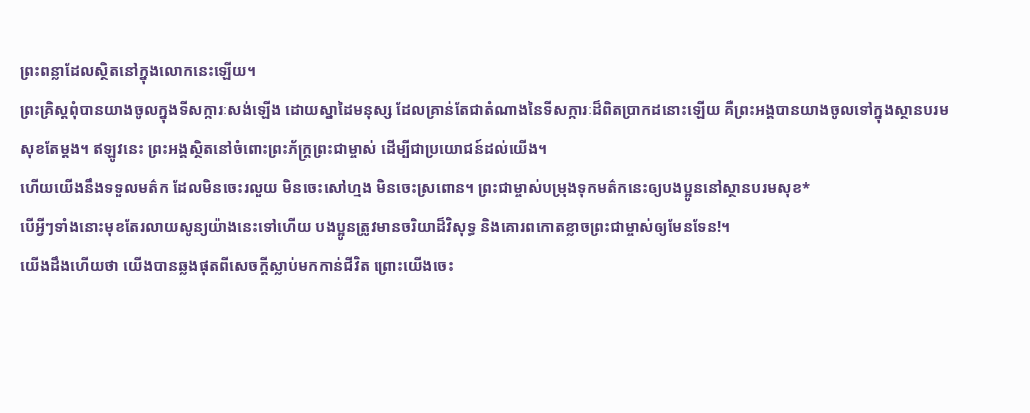ព្រះពន្លាដែលស្ថិតនៅក្នុងលោកនេះឡើយ។
ព្រះគ្រិស្តពុំបានយាងចូលក្នុងទីសក្ការៈសង់ឡើង ដោយស្នាដៃមនុស្ស ដែលគ្រាន់តែជាតំណាងនៃទីសក្ការៈដ៏ពិតប្រាកដនោះឡើយ គឺព្រះអង្គបានយាងចូលទៅក្នុងស្ថានបរមសុខតែម្ដង។ ឥឡូវនេះ ព្រះអង្គស្ថិតនៅចំពោះព្រះភ័ក្ត្រព្រះជាម្ចាស់ ដើម្បីជាប្រយោជន៍ដល់យើង។
ហើយយើងនឹងទទួលមត៌ក ដែលមិនចេះរលួយ មិនចេះសៅហ្មង មិនចេះស្រពោន។ ព្រះជាម្ចាស់បម្រុងទុកមត៌កនេះឲ្យបងប្អូននៅស្ថានបរមសុខ*
បើអ្វីៗទាំងនោះមុខតែរលាយសូន្យយ៉ាងនេះទៅហើយ បងប្អូនត្រូវមានចរិយាដ៏វិសុទ្ធ និងគោរពកោតខ្លាចព្រះជាម្ចាស់ឲ្យមែនទែន!។
យើងដឹងហើយថា យើងបានឆ្លងផុតពីសេចក្ដីស្លាប់មកកាន់ជីវិត ព្រោះយើងចេះ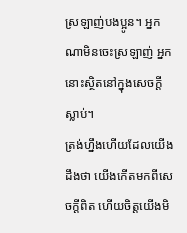ស្រឡាញ់បងប្អូន។ អ្នកណាមិនចេះស្រឡាញ់ អ្នកនោះស្ថិតនៅក្នុងសេចក្ដីស្លាប់។
ត្រង់ហ្នឹងហើយដែលយើងដឹងថា យើងកើតមកពីសេចក្ដីពិត ហើយចិត្តយើងមិ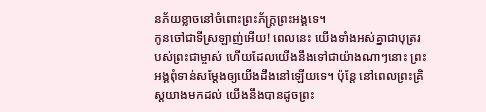នភ័យខ្លាចនៅចំពោះព្រះភ័ក្ត្រព្រះអង្គទេ។
កូនចៅជាទីស្រឡាញ់អើយ! ពេលនេះ យើងទាំងអស់គ្នាជាបុត្ររបស់ព្រះជាម្ចាស់ ហើយដែលយើងនឹងទៅជាយ៉ាងណាៗនោះ ព្រះអង្គពុំទាន់សម្តែងឲ្យយើងដឹងនៅឡើយទេ។ ប៉ុន្តែ នៅពេលព្រះគ្រិស្តយាងមកដល់ យើងនឹងបានដូចព្រះ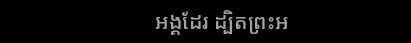អង្គដែរ ដ្បិតព្រះអ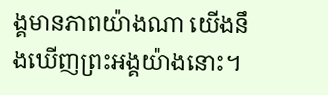ង្គមានភាពយ៉ាងណា យើងនឹងឃើញព្រះអង្គយ៉ាងនោះ។